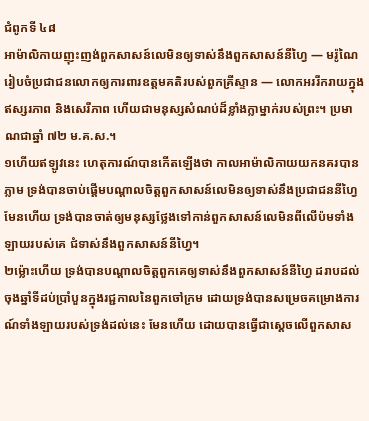ជំពូកទី ៤៨
អាម៉ាលិកាយញុះញង់ពួកសាសន៍លេមិនឲ្យទាស់នឹងពួកសាសន៍នីហ្វៃ — មរ៉ូណៃរៀបចំប្រជាជនលោកឲ្យការពារឧត្ដមគតិរបស់ពួកគ្រីស្ទាន — លោកអររីករាយក្នុងឥស្សរភាព និងសេរីភាព ហើយជាមនុស្សសំណប់ដ៏ខ្លាំងក្លាម្នាក់របស់ព្រះ។ ប្រមាណជាឆ្នាំ ៧២ ម.គ.ស.។
១ហើយឥឡូវនេះ ហេតុការណ៍បានកើតឡើងថា កាលអាម៉ាលិកាយយកនគរបានភ្លាម ទ្រង់បានចាប់ផ្ដើមបណ្ដាលចិត្តពួកសាសន៍លេមិនឲ្យទាស់នឹងប្រជាជននីហ្វៃ មែនហើយ ទ្រង់បានចាត់ឲ្យមនុស្សថ្លែងទៅកាន់ពួកសាសន៍លេមិនពីលើប៉មទាំងឡាយរបស់គេ ជំទាស់នឹងពួកសាសន៍នីហ្វៃ។
២ម្ល៉ោះហើយ ទ្រង់បានបណ្ដាលចិត្តពួកគេឲ្យទាស់នឹងពួកសាសន៍នីហ្វៃ ដរាបដល់ចុងឆ្នាំទីដប់ប្រាំបួនក្នុងរជ្ជកាលនៃពួកចៅក្រម ដោយទ្រង់បានសម្រេចគម្រោងការណ៍ទាំងឡាយរបស់ទ្រង់ដល់នេះ មែនហើយ ដោយបានធ្វើជាស្ដេចលើពួកសាស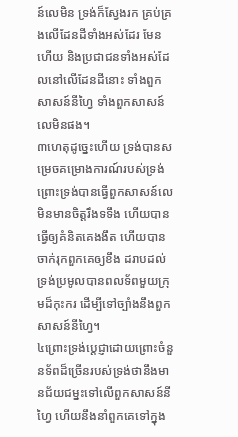ន៍លេមិន ទ្រង់ក៏ស្វែងរក គ្រប់គ្រងលើដែនដីទាំងអស់ដែរ មែនហើយ និងប្រជាជនទាំងអស់ដែលនៅលើដែនដីនោះ ទាំងពួកសាសន៍នីហ្វៃ ទាំងពួកសាសន៍លេមិនផង។
៣ហេតុដូច្នេះហើយ ទ្រង់បានសម្រេចគម្រោងការណ៍របស់ទ្រង់ ព្រោះទ្រង់បានធ្វើពួកសាសន៍លេមិនមានចិត្តរឹងទទឹង ហើយបានធ្វើឲ្យគំនិតគេងងឹត ហើយបានចាក់រុកពួកគេឲ្យខឹង ដរាបដល់ទ្រង់ប្រមូលបានពលទ័ពមួយក្រុមដ៏កុះករ ដើម្បីទៅច្បាំងនឹងពួកសាសន៍នីហ្វៃ។
៤ព្រោះទ្រង់ប្ដេជ្ញាដោយព្រោះចំនួនទ័ពដ៏ច្រើនរបស់ទ្រង់ថានឹងមានជ័យជម្នះទៅលើពួកសាសន៍នីហ្វៃ ហើយនឹងនាំពួកគេទៅក្នុង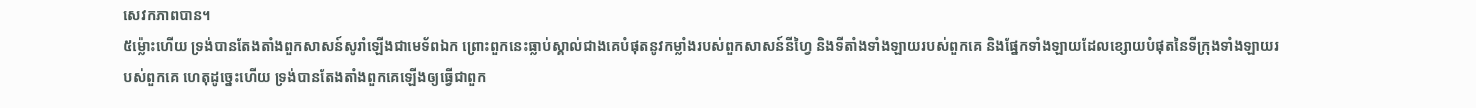សេវកភាពបាន។
៥ម្ល៉ោះហើយ ទ្រង់បានតែងតាំងពួកសាសន៍សូរាំឡើងជាមេទ័ពឯក ព្រោះពួកនេះធ្លាប់ស្គាល់ជាងគេបំផុតនូវកម្លាំងរបស់ពួកសាសន៍នីហ្វៃ និងទីតាំងទាំងឡាយរបស់ពួកគេ និងផ្នែកទាំងឡាយដែលខ្សោយបំផុតនៃទីក្រុងទាំងឡាយរបស់ពួកគេ ហេតុដូច្នេះហើយ ទ្រង់បានតែងតាំងពួកគេឡើងឲ្យធ្វើជាពួក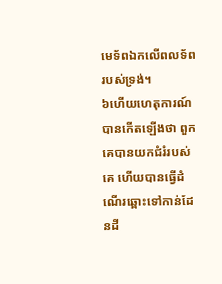មេទ័ពឯកលើពលទ័ពរបស់ទ្រង់។
៦ហើយហេតុការណ៍បានកើតឡើងថា ពួកគេបានយកជំរំរបស់គេ ហើយបានធ្វើដំណើរឆ្ពោះទៅកាន់ដែនដី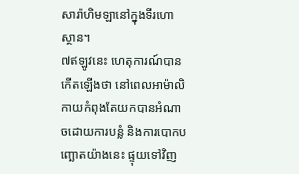សារ៉ាហិមឡានៅក្នុងទីរហោស្ថាន។
៧ឥឡូវនេះ ហេតុការណ៍បានកើតឡើងថា នៅពេលអាម៉ាលិកាយកំពុងតែយកបានអំណាចដោយការបន្លំ និងការបោកបញ្ឆោតយ៉ាងនេះ ផ្ទុយទៅវិញ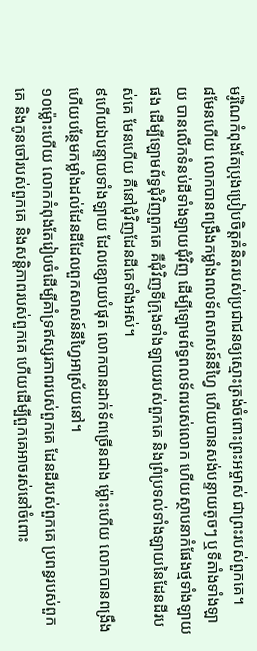មរ៉ូណៃកំពុងតែប្រុងប្រៀបចិត្តគំនិតរបស់ប្រជាជនឲ្យស្មោះត្រង់ចំពោះព្រះអម្ចាស់ ជាព្រះរបស់ពួកគេ។
៨មែនហើយ លោកបានពង្រឹងកម្លាំងពលទ័ពសាសន៍នីហ្វៃ ហើយបានសង់បន្ទាយតូចៗ ឬទីតាំងទាំងឡាយ បានលើកទំនប់ដីទាំងឡាយជុំវិញ ដើម្បីឡោមព័ទ្ធពលទ័ពរបស់លោក ហើយស្ថាបនាកំផែងថ្មទាំងឡាយផង ដើម្បីឡោមព័ទ្ធជុំវិញពួកគេ គឺជុំវិញទីក្រុងទាំងឡាយរបស់ពួកគេ និងព្រំប្រទល់ទាំងឡាយនៃដែនដីរបស់គេ មែនហើយ គឺនៅជុំវិញដែនដីគេទាំងអស់។
៩ហើយឯបន្ទាយទាំងឡាយ ដែលខ្សោយបំផុត លោកបានដាក់ទ័ពច្រើនជាង ម្ល៉ោះហើយ លោកបានពង្រឹង ហើយបន្ថែមកម្លាំងដល់ដែនដីដែលពួកសាសន៍នីហ្វៃអាស្រ័យនៅ។
១០ម្ល៉ោះហើយ លោកកំពុងតែរៀបចំដើម្បីគាំទ្រឥស្សរភាពរបស់ពួកគេ ដែនដីរបស់ពួកគេ ប្រពន្ធរបស់ពួកគេ និងកូនចៅរបស់ពួកគេ និងសន្តិភាពរបស់ពួកគេ ហើយដើម្បីពួកគេអាចរស់នៅចំពោះ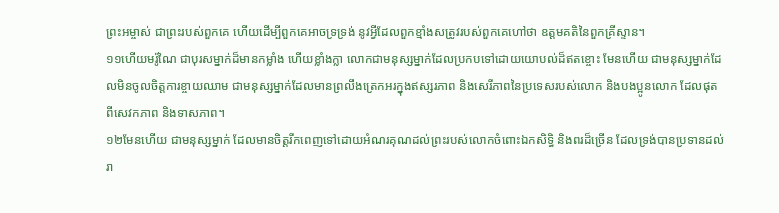ព្រះអម្ចាស់ ជាព្រះរបស់ពួកគេ ហើយដើម្បីពួកគេអាចទ្រទ្រង់ នូវអ្វីដែលពួកខ្មាំងសត្រូវរបស់ពួកគេហៅថា ឧត្ដមគតិនៃពួកគ្រីស្ទាន។
១១ហើយមរ៉ូណៃ ជាបុរសម្នាក់ដ៏មានកម្លាំង ហើយខ្លាំងក្លា លោកជាមនុស្សម្នាក់ដែលប្រកបទៅដោយយោបល់ដ៏ឥតខ្ចោះ មែនហើយ ជាមនុស្សម្នាក់ដែលមិនចូលចិត្តការខ្ចាយឈាម ជាមនុស្សម្នាក់ដែលមានព្រលឹងត្រេកអរក្នុងឥស្សរភាព និងសេរីភាពនៃប្រទេសរបស់លោក និងបងប្អូនលោក ដែលផុតពីសេវកភាព និងទាសភាព។
១២មែនហើយ ជាមនុស្សម្នាក់ ដែលមានចិត្តរីកពេញទៅដោយអំណរគុណដល់ព្រះរបស់លោកចំពោះឯកសិទ្ធិ និងពរដ៏ច្រើន ដែលទ្រង់បានប្រទានដល់រា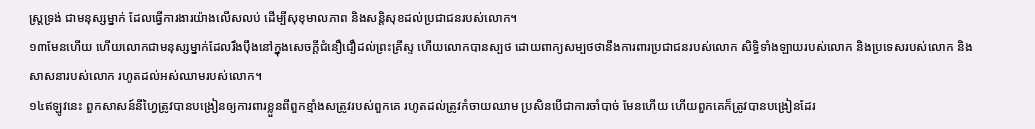ស្ត្រទ្រង់ ជាមនុស្សម្នាក់ ដែលធ្វើការងារយ៉ាងលើសលប់ ដើម្បីសុខុមាលភាព និងសន្តិសុខដល់ប្រជាជនរបស់លោក។
១៣មែនហើយ ហើយលោកជាមនុស្សម្នាក់ដែលរឹងប៉ឹងនៅក្នុងសេចក្ដីជំនឿជឿដល់ព្រះគ្រីស្ទ ហើយលោកបានស្បថ ដោយពាក្យសម្បថថានឹងការពារប្រជាជនរបស់លោក សិទ្ធិទាំងឡាយរបស់លោក និងប្រទេសរបស់លោក និងសាសនារបស់លោក រហូតដល់អស់ឈាមរបស់លោក។
១៤ឥឡូវនេះ ពួកសាសន៍នីហ្វៃត្រូវបានបង្រៀនឲ្យការពារខ្លួនពីពួកខ្មាំងសត្រូវរបស់ពួកគេ រហូតដល់ត្រូវកំចាយឈាម ប្រសិនបើជាការចាំបាច់ មែនហើយ ហើយពួកគេក៏ត្រូវបានបង្រៀនដែរ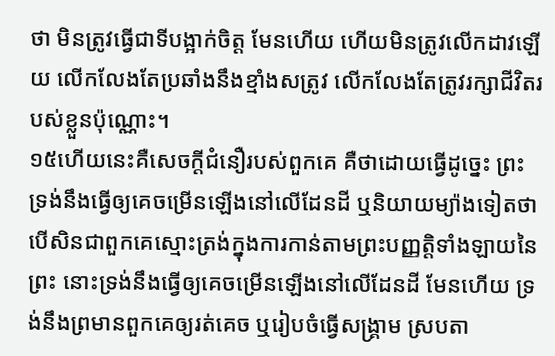ថា មិនត្រូវធ្វើជាទីបង្អាក់ចិត្ត មែនហើយ ហើយមិនត្រូវលើកដាវឡើយ លើកលែងតែប្រឆាំងនឹងខ្មាំងសត្រូវ លើកលែងតែត្រូវរក្សាជីវិតរបស់ខ្លួនប៉ុណ្ណោះ។
១៥ហើយនេះគឺសេចក្ដីជំនឿរបស់ពួកគេ គឺថាដោយធ្វើដូច្នេះ ព្រះទ្រង់នឹងធ្វើឲ្យគេចម្រើនឡើងនៅលើដែនដី ឬនិយាយម្យ៉ាងទៀតថា បើសិនជាពួកគេស្មោះត្រង់ក្នុងការកាន់តាមព្រះបញ្ញត្តិទាំងឡាយនៃព្រះ នោះទ្រង់នឹងធ្វើឲ្យគេចម្រើនឡើងនៅលើដែនដី មែនហើយ ទ្រង់នឹងព្រមានពួកគេឲ្យរត់គេច ឬរៀបចំធ្វើសង្គ្រាម ស្របតា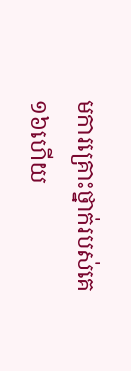មការគ្រោះថ្នាក់របស់គេ
១៦ហើយ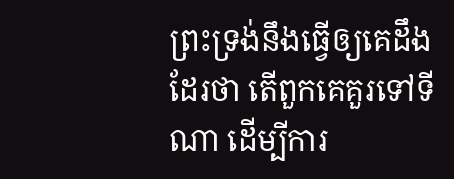ព្រះទ្រង់នឹងធ្វើឲ្យគេដឹងដែរថា តើពួកគេគួរទៅទីណា ដើម្បីការ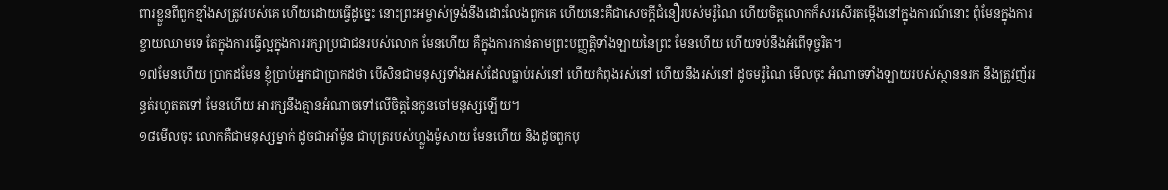ពារខ្លួនពីពួកខ្មាំងសត្រូវរបស់គេ ហើយដោយធ្វើដូច្នេះ នោះព្រះអម្ចាស់ទ្រង់នឹងដោះលែងពួកគេ ហើយនេះគឺជាសេចក្ដីជំនឿរបស់មរ៉ូណៃ ហើយចិត្តលោកក៏សរសើរតម្កើងនៅក្នុងការណ៍នោះ ពុំមែនក្នុងការខ្ចាយឈាមទេ តែក្នុងការធ្វើល្អក្នុងការរក្សាប្រជាជនរបស់លោក មែនហើយ គឺក្នុងការកាន់តាមព្រះបញ្ញត្តិទាំងឡាយនៃព្រះ មែនហើយ ហើយទប់នឹងអំពើទុច្ចរិត។
១៧មែនហើយ ប្រាកដមែន ខ្ញុំប្រាប់អ្នកជាប្រាកដថា បើសិនជាមនុស្សទាំងអស់ដែលធ្លាប់រស់នៅ ហើយកំពុងរស់នៅ ហើយនឹងរស់នៅ ដូចមរ៉ូណៃ មើលចុះ អំណាចទាំងឡាយរបស់ស្ថាននរក នឹងត្រូវញ័ររន្ធត់រហូតតទៅ មែនហើយ អារក្សនឹងគ្មានអំណាចទៅលើចិត្តនៃកូនចៅមនុស្សឡើយ។
១៨មើលចុះ លោកគឺជាមនុស្សម្នាក់ ដូចជាអាំម៉ូន ជាបុត្ររបស់ហ្លួងម៉ូសាយ មែនហើយ និងដូចពួកបុ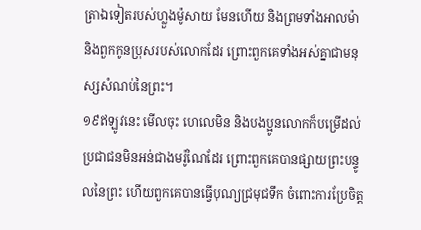ត្រាឯទៀតរបស់ហ្លួងម៉ូសាយ មែនហើយ និងព្រមទាំងអាលម៉ា និងពួកកូនប្រុសរបស់លោកដែរ ព្រោះពួកគេទាំងអស់គ្នាជាមនុស្សសំណប់នៃព្រះ។
១៩ឥឡូវនេះ មើលចុះ ហេលេមិន និងបងប្អូនលោកក៏បម្រើដល់ប្រជាជនមិនអន់ជាងមរ៉ូណៃដែរ ព្រោះពួកគេបានផ្សាយព្រះបន្ទូលនៃព្រះ ហើយពួកគេបានធ្វើបុណ្យជ្រមុជទឹក ចំពោះការប្រែចិត្ត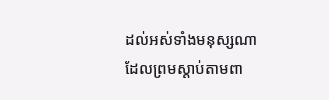ដល់អស់ទាំងមនុស្សណា ដែលព្រមស្ដាប់តាមពា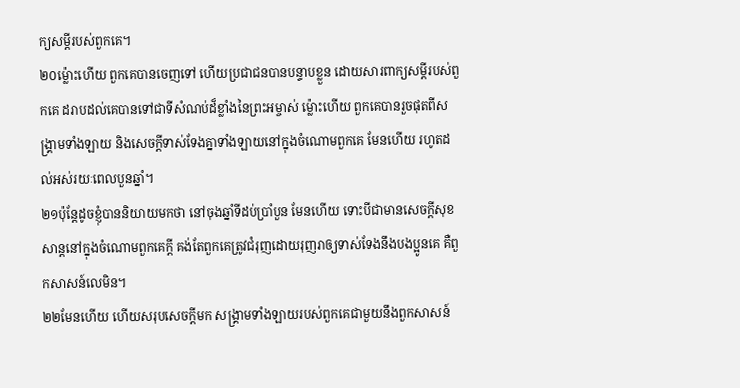ក្យសម្ដីរបស់ពួកគេ។
២០ម្ល៉ោះហើយ ពួកគេបានចេញទៅ ហើយប្រជាជនបានបន្ទាបខ្លួន ដោយសារពាក្យសម្ដីរបស់ពួកគេ ដរាបដល់គេបានទៅជាទីសំណប់ដ៏ខ្លាំងនៃព្រះអម្ចាស់ ម្ល៉ោះហើយ ពួកគេបានរួចផុតពីសង្គ្រាមទាំងឡាយ និងសេចក្ដីទាស់ទែងគ្នាទាំងឡាយនៅក្នុងចំណោមពួកគេ មែនហើយ រហូតដល់អស់រយៈពេលបួនឆ្នាំ។
២១ប៉ុន្តែដូចខ្ញុំបាននិយាយមកថា នៅចុងឆ្នាំទីដប់ប្រាំបួន មែនហើយ ទោះបីជាមានសេចក្ដីសុខសាន្តនៅក្នុងចំណោមពួកគេក្ដី គង់តែពួកគេត្រូវជំរុញដោយរុញរាឲ្យទាស់ទែងនឹងបងប្អូនគេ គឺពួកសាសន៍លេមិន។
២២មែនហើយ ហើយសរុបសេចក្ដីមក សង្គ្រាមទាំងឡាយរបស់ពួកគេជាមួយនឹងពួកសាសន៍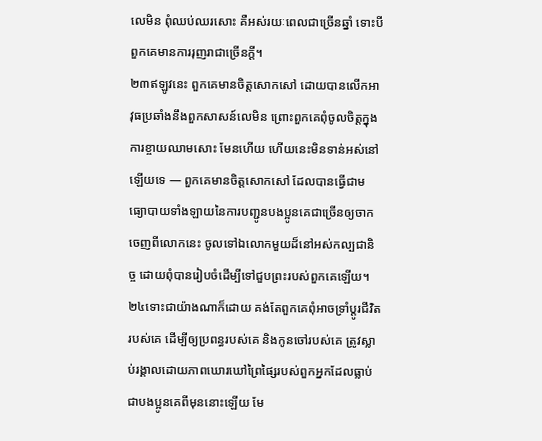លេមិន ពុំឈប់ឈរសោះ គឺអស់រយៈពេលជាច្រើនឆ្នាំ ទោះបីពួកគេមានការរុញរាជាច្រើនក្ដី។
២៣ឥឡូវនេះ ពួកគេមានចិត្តសោកសៅ ដោយបានលើកអាវុធប្រឆាំងនឹងពួកសាសន៍លេមិន ព្រោះពួកគេពុំចូលចិត្តក្នុងការខ្ចាយឈាមសោះ មែនហើយ ហើយនេះមិនទាន់អស់នៅឡើយទេ — ពួកគេមានចិត្តសោកសៅ ដែលបានធ្វើជាមធ្យោបាយទាំងឡាយនៃការបញ្ជូនបងប្អូនគេជាច្រើនឲ្យចាកចេញពីលោកនេះ ចូលទៅឯលោកមួយដ៏នៅអស់កល្បជានិច្ច ដោយពុំបានរៀបចំដើម្បីទៅជួបព្រះរបស់ពួកគេឡើយ។
២៤ទោះជាយ៉ាងណាក៏ដោយ គង់តែពួកគេពុំអាចទ្រាំប្ដូរជីវិតរបស់គេ ដើម្បីឲ្យប្រពន្ធរបស់គេ និងកូនចៅរបស់គេ ត្រូវស្លាប់រង្គាលដោយភាពឃោរឃៅព្រៃផ្សៃរបស់ពួកអ្នកដែលធ្លាប់ជាបងប្អូនគេពីមុននោះឡើយ មែ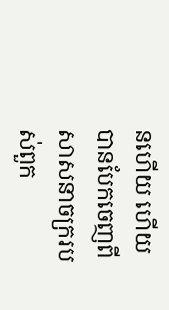នហើយ ហើយបានបែកចេញពីសាសនាចក្ររបស់ពួក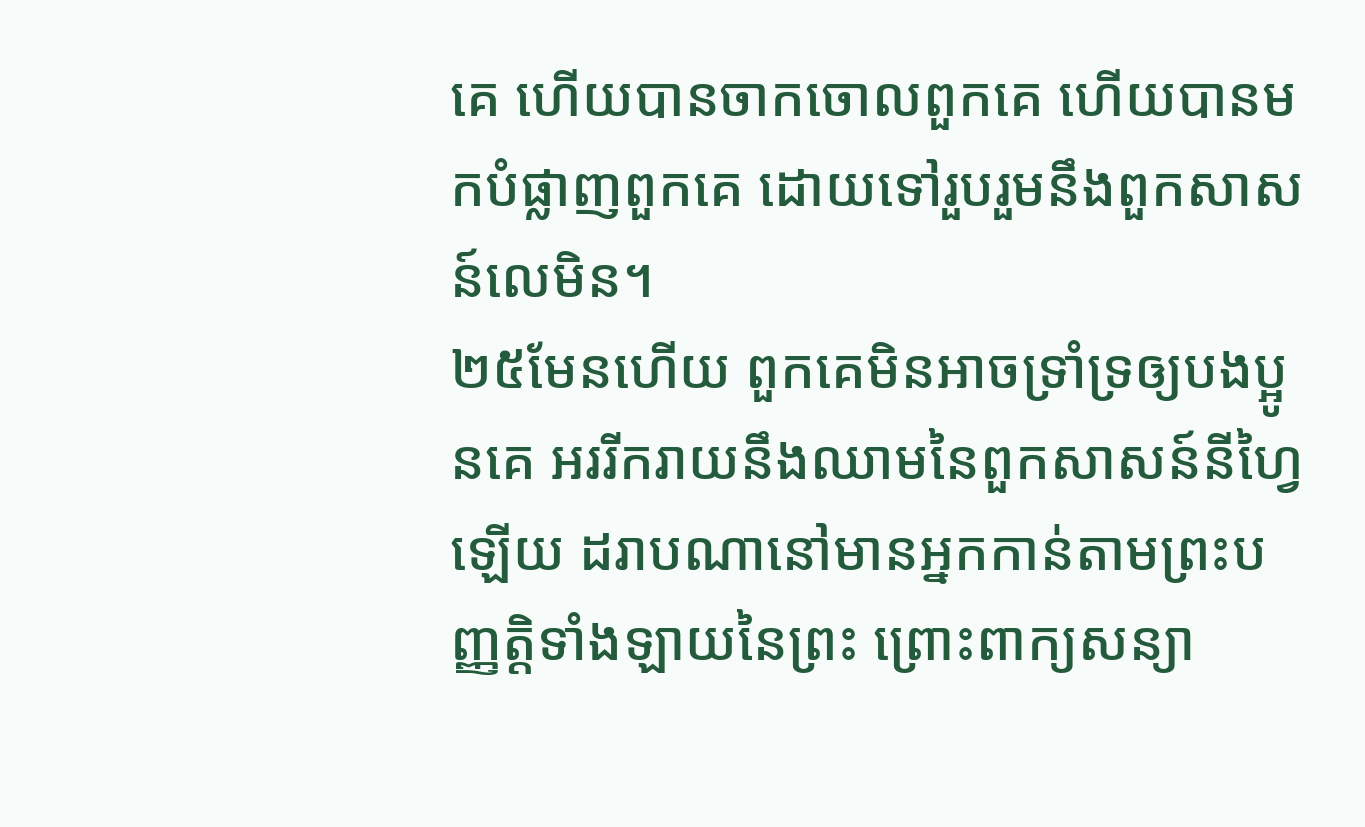គេ ហើយបានចាកចោលពួកគេ ហើយបានមកបំផ្លាញពួកគេ ដោយទៅរួបរួមនឹងពួកសាសន៍លេមិន។
២៥មែនហើយ ពួកគេមិនអាចទ្រាំទ្រឲ្យបងប្អូនគេ អររីករាយនឹងឈាមនៃពួកសាសន៍នីហ្វៃឡើយ ដរាបណានៅមានអ្នកកាន់តាមព្រះបញ្ញត្តិទាំងឡាយនៃព្រះ ព្រោះពាក្យសន្យា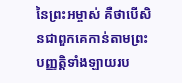នៃព្រះអម្ចាស់ គឺថាបើសិនជាពួកគេកាន់តាមព្រះបញ្ញត្តិទាំងឡាយរប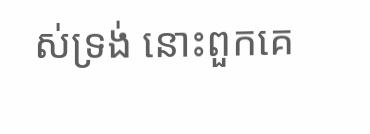ស់ទ្រង់ នោះពួកគេ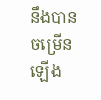នឹងបានចម្រើនឡើង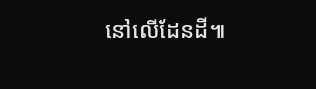នៅលើដែនដី៕